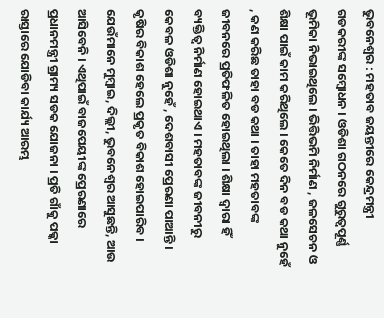ଭୁବନେଶ୍ୱର : ମହତାବ ଜୟନ୍ତୀରେ କେନ୍ଦ୍ରମନ୍ତ୍ରୀ ଗଡକରୀଙ୍କ ସମ୍ବୋଧନ । ଓଡିଶା ଗଠନରେ ଗୁରୁତ୍ୱପୂର୍ଣ୍ଣ ଭୂମିକା ନିଭାଇଥିଲେ । ଭିତ୍ତିଭମି ନିର୍ମାଣ , ଜଳସେଚନ ଓ ଶିକ୍ଷା ପାଇଁ କାମ କରିଥିଲେ । କେତେ ଦିନ ବଡ କଥା ନୁହେଁ , କଣ କରିଛ ତାହା ବଡ କଥା । ତାହା ମହତାବଙ୍କ ଜୀବନରେ ପ୍ରତିଫଳିତ ହୋଇଥିଲା । ଶିକ୍ଷା ଦ୍ୱାରା ହିଁ ବ୍ୟକ୍ତିତ୍ୱ ନିର୍ମାଣ ହୋଇଥାଏ । ମହତାବଙ୍କ ଜୀବନୀରୁ କେବଳ ଓଡିଶା ନୁହେଁ , ଦେଶବାସୀ ପ୍ରେରଣା ପାଆନ୍ତି । କୃଷିର ବିକାଶ ହେଲେ ପ୍ରକୃତ ବିକାଶ ହୋଇପାରିବ । ଯେଉଁମାନେ ମୁମ୍ବାଇ, ଦିଲ୍ଲୀ, ଭୁବନେଶ୍ୱର ଆସୁଛନ୍ତି, ଆଉ ଆସିବେନି । ଏଥିପାଇଁ ବାଜପେୟୀଙ୍କ ପ୍ରେରଣାରେ ପ୍ରଧାନମନ୍ତ୍ରୀ ଗ୍ରାମ୍ୟ ସଡକ ଯୋଜନା । ପ୍ରତି ଗାଁକୁ ପକ୍କା ରାସ୍ତାରେ ଯୋଡିବା କାର୍ଯ୍ୟ ଆରମ୍ଭ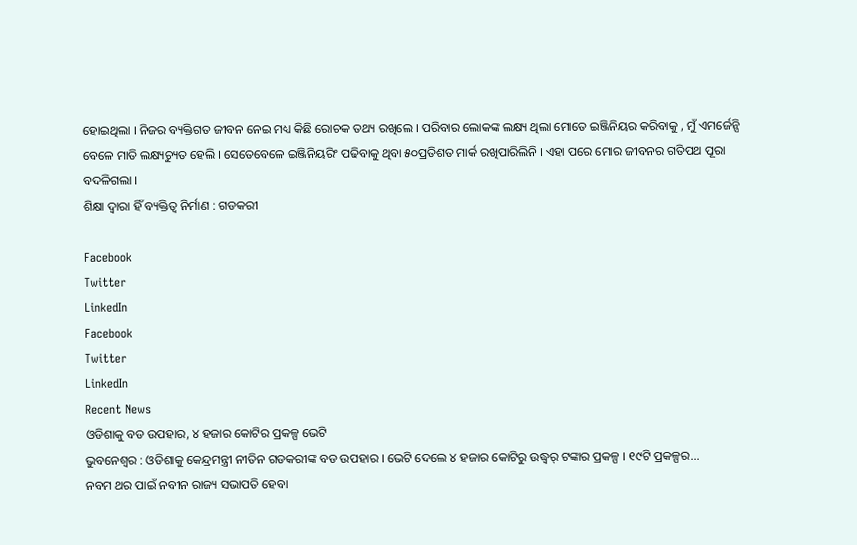ହୋଇଥିଲା । ନିଜର ବ୍ୟକ୍ତିଗତ ଜୀବନ ନେଇ ମଧ୍ୟ କିଛି ରୋଚକ ତଥ୍ୟ ରଖିଲେ । ପରିବାର ଲୋକଙ୍କ ଲକ୍ଷ୍ୟ ଥିଲା ମୋତେ ଇଞ୍ଜିନିୟର କରିବାକୁ , ମୁଁ ଏମର୍ଜେନ୍ସି ବେଳେ ମାତି ଲକ୍ଷ୍ୟଚ୍ୟୁତ ହେଲି । ସେତେବେଳେ ଇଞ୍ଜିନିୟରିଂ ପଢିବାକୁ ଥିବା ୫୦ପ୍ରତିଶତ ମାର୍କ ରଖିପାରିଲିନି । ଏହା ପରେ ମୋର ଜୀବନର ଗତିପଥ ପୂରା ବଦଳିଗଲା ।
ଶିକ୍ଷା ଦ୍ୱାରା ହିଁ ବ୍ୟକ୍ତିତ୍ୱ ନିର୍ମାଣ : ଗଡକରୀ

Facebook
Twitter
LinkedIn
Facebook
Twitter
LinkedIn
Recent News
ଓଡିଶାକୁ ବଡ ଉପହାର, ୪ ହଜାର କୋଟିର ପ୍ରକଳ୍ପ ଭେଟି
ଭୁବନେଶ୍ୱର : ଓଡିଶାକୁ କେନ୍ଦ୍ରମନ୍ତ୍ରୀ ନୀତିନ ଗଡକରୀଙ୍କ ବଡ ଉପହାର । ଭେଟି ଦେଲେ ୪ ହଜାର କୋଟିରୁ ଉଦ୍ଧ୍ୱର୍ ଟଙ୍କାର ପ୍ରକଳ୍ପ । ୧୯ଟି ପ୍ରକଳ୍ପର...
ନବମ ଥର ପାଇଁ ନବୀନ ରାଜ୍ୟ ସଭାପତି ହେବା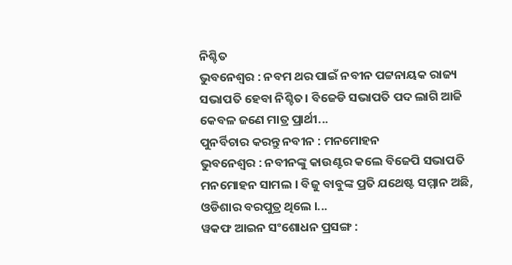ନିଶ୍ଚିତ
ଭୁବନେଶ୍ୱର : ନବମ ଥର ପାଇଁ ନବୀନ ପଟ୍ଟନାୟକ ରାଜ୍ୟ ସଭାପତି ହେବା ନିଶ୍ଚିତ। ବିଜେଡି ସଭାପତି ପଦ ଲାଗି ଆଜି କେବଳ ଜଣେ ମାତ୍ର ପ୍ରାର୍ଥୀ...
ପୁନର୍ବିଚାର କରନ୍ତୁ ନବୀନ : ମନମୋହନ
ଭୁବନେଶ୍ୱର : ନବୀନଙ୍କୁ କାଉଣ୍ଟର କଲେ ବିଜେପି ସଭାପତି ମନମୋହନ ସାମଲ । ବିଜୁ ବାବୁଙ୍କ ପ୍ରତି ଯଥେଷ୍ଟ ସମ୍ମାନ ଅଛି, ଓଡିଶାର ବରପୁତ୍ର ଥିଲେ ।...
ୱକଫ ଆଇନ ସଂଶୋଧନ ପ୍ରସଙ୍ଗ :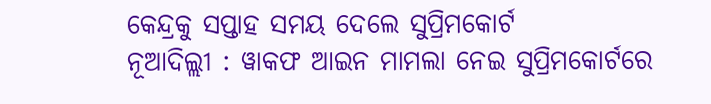କେନ୍ଦ୍ରକୁ ସପ୍ତାହ ସମୟ ଦେଲେ ସୁପ୍ରିମକୋର୍ଟ
ନୂଆଦିଲ୍ଲୀ : ୱାକଫ ଆଇନ ମାମଲା ନେଇ ସୁପ୍ରିମକୋର୍ଟରେ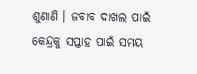ଶୁଣାଣି । ଜବାବ ଦାଖଲ ପାଇଁ କେନ୍ଦ୍ରକୁ ସପ୍ତାହ ପାଇଁ ସମୟ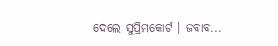ଦେଲେ ସୁପ୍ରିମକୋର୍ଟ । ଜବାବ...